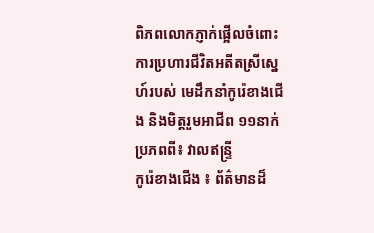ពិភពលោកភ្ញាក់ផ្អើលចំពោះ ការប្រហារជីវិតអតីតស្រីស្នេហ៍របស់ មេដឹកនាំកូរ៉េខាងជើង និងមិត្តរួមអាជីព ១១នាក់
ប្រភពពី៖ វាលឥន្រ្ទី
កូរ៉េខាងជើង ៖ ព័ត៌មានដ៏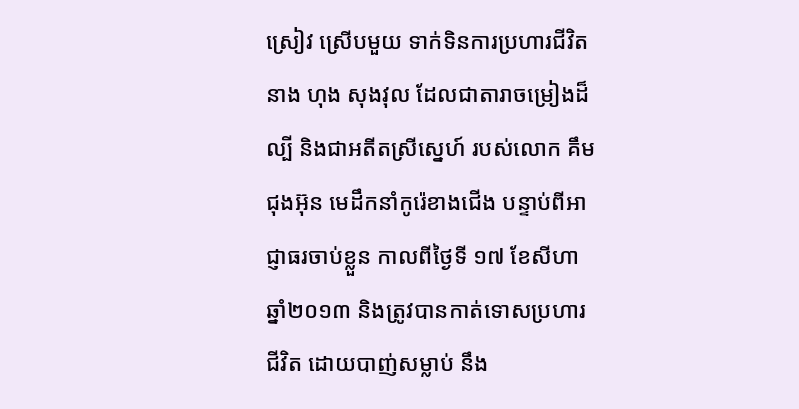ស្រៀវ ស្រើបមួយ ទាក់ទិនការប្រហារជីវិតនាង ហុង សុងវុល ដែលជាតារាចម្រៀងដ៏ល្បី និងជាអតីតស្រីស្នេហ៍ របស់លោក គឹម ជុងអ៊ុន មេដឹកនាំកូរ៉េខាងជើង បន្ទាប់ពីអាជ្ញាធរចាប់ខ្លួន កាលពីថ្ងៃទី ១៧ ខែសីហា ឆ្នាំ២០១៣ និងត្រូវបានកាត់ទោសប្រហារជីវិត ដោយបាញ់សម្លាប់ នឹង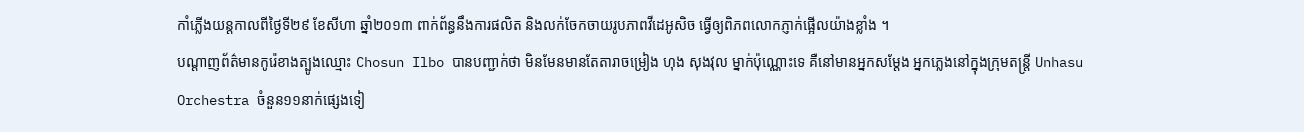កាំភ្លើងយន្តកាលពីថ្ងៃទី២៩ ខែសីហា ឆ្នាំ២០១៣ ពាក់ព័ន្ធនឹងការផលិត និងលក់ចែកចាយរូបភាពវីដេអូសិច ធ្វើឲ្យពិភពលោកភ្ញាក់ផ្អើលយ៉ាងខ្លាំង ។
បណ្ដាញព័ត៌មានកូរ៉េខាងត្បូងឈ្មោះ Chosun Ilbo បានបញ្ជាក់ថា មិនមែនមានតែតារាចម្រៀង ហុង សុងវុល ម្នាក់ប៉ុណ្ណោះទេ គឺនៅមានអ្នកសម្តែង អ្នកភ្លេងនៅក្នុងក្រុមតន្ត្រី Unhasu Orchestra ចំនួន១១នាក់ផ្សេងទៀ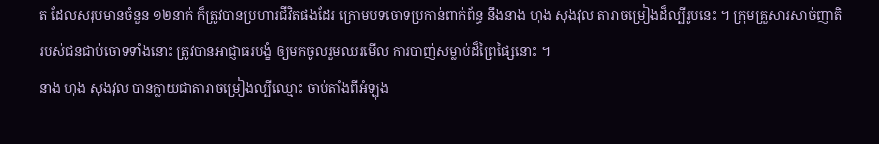ត ដែលសរុបមានចំនួន ១២នាក់ ក៏ត្រូវបានប្រហារជីវិតផងដែរ ក្រោមបទចោទប្រកាន់ពាក់ព័ន្ធ នឹងនាង ហុង សុងវុល តារាចម្រៀងដ៏ល្បីរូបនេះ ។ ក្រុមគ្រួសារសាច់ញាតិ របស់ជនជាប់ចោទទាំងនោះ ត្រូវបានអាជ្ញាធរបង្ខំ ឲ្យមកចូលរួមឈរមើល ការបាញ់សម្លាប់ដ៏ព្រៃផ្សៃនោះ ។
នាង ហុង សុងវុល បានក្លាយជាតារាចម្រៀងល្បីឈ្មោះ ចាប់តាំងពីអំឡុង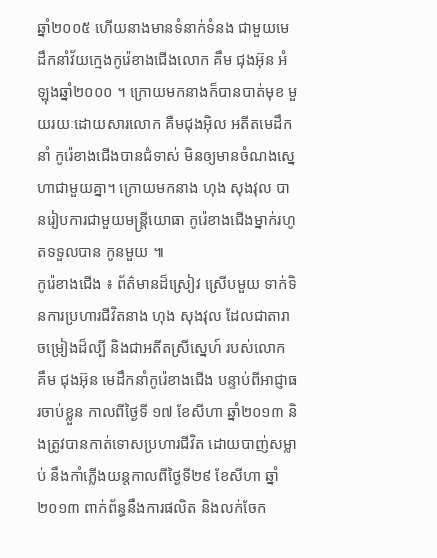ឆ្នាំ២០០៥ ហើយនាងមានទំនាក់ទំនង ជាមួយមេដឹកនាំវ័យក្មេងកូរ៉េខាងជើងលោក គឹម ជុងអ៊ុន អំឡុងឆ្នាំ២០០០ ។ ក្រោយមកនាងក៏បានបាត់មុខ មួយរយៈដោយសារលោក គឺមជុងអ៊ិល អតីតមេដឹកនាំ កូរ៉េខាងជើងបានជំទាស់ មិនឲ្យមានចំណងស្នេហាជាមួយគ្នា។ ក្រោយមកនាង ហុង សុងវុល បានរៀបការជាមួយមន្ត្រីយោធា កូរ៉េខាងជើងម្នាក់រហូតទទួលបាន កូនមួយ ៕
កូរ៉េខាងជើង ៖ ព័ត៌មានដ៏ស្រៀវ ស្រើបមួយ ទាក់ទិនការប្រហារជីវិតនាង ហុង សុងវុល ដែលជាតារាចម្រៀងដ៏ល្បី និងជាអតីតស្រីស្នេហ៍ របស់លោក គឹម ជុងអ៊ុន មេដឹកនាំកូរ៉េខាងជើង បន្ទាប់ពីអាជ្ញាធរចាប់ខ្លួន កាលពីថ្ងៃទី ១៧ ខែសីហា ឆ្នាំ២០១៣ និងត្រូវបានកាត់ទោសប្រហារជីវិត ដោយបាញ់សម្លាប់ នឹងកាំភ្លើងយន្តកាលពីថ្ងៃទី២៩ ខែសីហា ឆ្នាំ២០១៣ ពាក់ព័ន្ធនឹងការផលិត និងលក់ចែក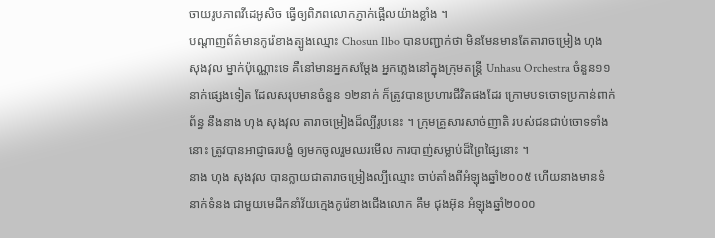ចាយរូបភាពវីដេអូសិច ធ្វើឲ្យពិភពលោកភ្ញាក់ផ្អើលយ៉ាងខ្លាំង ។
បណ្ដាញព័ត៌មានកូរ៉េខាងត្បូងឈ្មោះ Chosun Ilbo បានបញ្ជាក់ថា មិនមែនមានតែតារាចម្រៀង ហុង សុងវុល ម្នាក់ប៉ុណ្ណោះទេ គឺនៅមានអ្នកសម្តែង អ្នកភ្លេងនៅក្នុងក្រុមតន្ត្រី Unhasu Orchestra ចំនួន១១នាក់ផ្សេងទៀត ដែលសរុបមានចំនួន ១២នាក់ ក៏ត្រូវបានប្រហារជីវិតផងដែរ ក្រោមបទចោទប្រកាន់ពាក់ព័ន្ធ នឹងនាង ហុង សុងវុល តារាចម្រៀងដ៏ល្បីរូបនេះ ។ ក្រុមគ្រួសារសាច់ញាតិ របស់ជនជាប់ចោទទាំងនោះ ត្រូវបានអាជ្ញាធរបង្ខំ ឲ្យមកចូលរួមឈរមើល ការបាញ់សម្លាប់ដ៏ព្រៃផ្សៃនោះ ។
នាង ហុង សុងវុល បានក្លាយជាតារាចម្រៀងល្បីឈ្មោះ ចាប់តាំងពីអំឡុងឆ្នាំ២០០៥ ហើយនាងមានទំនាក់ទំនង ជាមួយមេដឹកនាំវ័យក្មេងកូរ៉េខាងជើងលោក គឹម ជុងអ៊ុន អំឡុងឆ្នាំ២០០០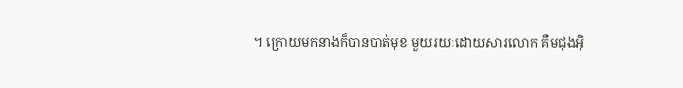។ ក្រោយមកនាងក៏បានបាត់មុខ មួយរយៈដោយសារលោក គឺមជុងអ៊ិ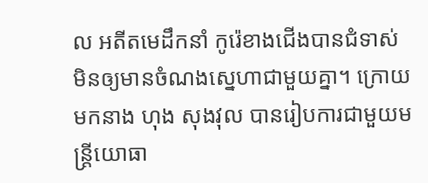ល អតីតមេដឹកនាំ កូរ៉េខាងជើងបានជំទាស់ មិនឲ្យមានចំណងស្នេហាជាមួយគ្នា។ ក្រោយមកនាង ហុង សុងវុល បានរៀបការជាមួយមន្ត្រីយោធា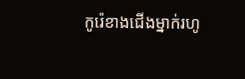កូរ៉េខាងជើងម្នាក់រហូ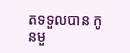តទទួលបាន កូនមួ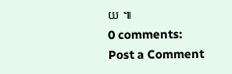យ ៕
0 comments:
Post a Comment